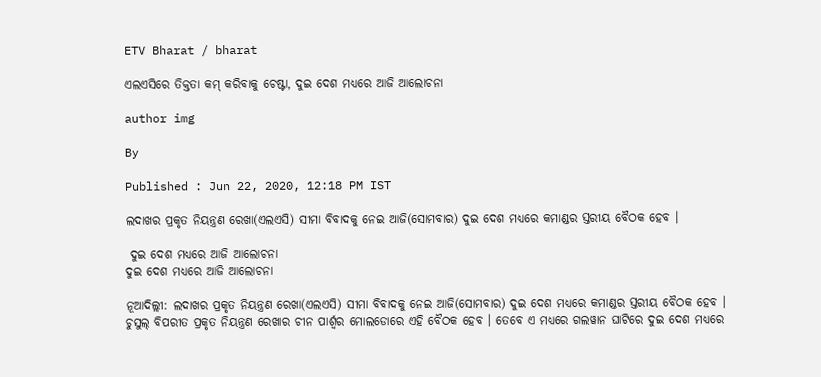ETV Bharat / bharat

ଏଲଏସିରେ ତିକ୍ତତା କମ୍ କରିବାକୁ ଚେଷ୍ଟା, ଦୁଇ ଦେଶ ମଧ୍ୟରେ ଆଜି ଆଲୋଚନା

author img

By

Published : Jun 22, 2020, 12:18 PM IST

ଲଦାଖର ପ୍ରକୃତ ନିୟନ୍ତ୍ରଣ ରେଖା(ଏଲଏସି) ସୀମା ବିବାଦକୁ ନେଇ ଆଜି(ସୋମବାର) ଦୁଇ ଦେଶ ମଧ୍ୟରେ କମାଣ୍ଡର ସ୍ତରୀୟ ବୈଠକ ହେବ ।

 ଦୁଇ ଦେଶ ମଧ୍ୟରେ ଆଜି ଆଲୋଚନା
ଦୁଇ ଦେଶ ମଧ୍ୟରେ ଆଜି ଆଲୋଚନା

ନୂଆଦିଲ୍ଲୀ: ଲଦାଖର ପ୍ରକୃତ ନିୟନ୍ତ୍ରଣ ରେଖା(ଏଲଏସି) ସୀମା ବିବାଦକୁ ନେଇ ଆଜି(ସୋମବାର) ଦୁଇ ଦେଶ ମଧ୍ୟରେ କମାଣ୍ଡର ସ୍ତରୀୟ ବୈଠକ ହେବ । ଚୁସୁଲ୍ ବିପରୀତ ପ୍ରକୃତ ନିୟନ୍ତ୍ରଣ ରେଖାର ଚୀନ ପାର୍ଶ୍ବର ମୋଲଡୋରେ ଏହି ବୈଠକ ହେବ । ତେବେ ଏ ମଧ୍ୟରେ ଗଲୱାନ ଘାଟିରେ ଦୁଇ ଦେଶ ମଧ୍ୟରେ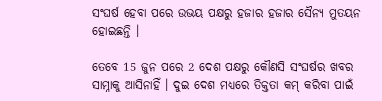ସଂଘର୍ଷ ହେବା ପରେ ଉଭୟ ପକ୍ଷରୁ ହଜାର ହଜାର ସୈନ୍ୟ ମୁତୟନ ହୋଇଛନ୍ତି ।

ତେବେ 15 ଜୁନ ପରେ 2 ଦେଶ ପକ୍ଷରୁ କୌଣସି ସଂଘର୍ଷର ଖବର ସାମ୍ନାକୁ ଆସିନାହିଁ । ଦୁଇ ଦେଶ ମଧ୍ୟରେ ତିକ୍ତତା କମ୍ କରିବା ପାଇଁ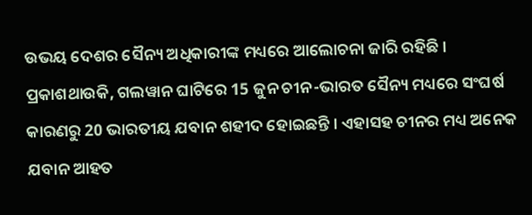ଉଭୟ ଦେଶର ସୈନ୍ୟ ଅଧିକାରୀଙ୍କ ମଧ୍ୟରେ ଆଲୋଚନା ଜାରି ରହିଛି । ପ୍ରକାଶଥାଉକି, ଗଲୱାନ ଘାଟିରେ 15 ଜୁନ ଚୀନ-ଭାରତ ସୈନ୍ୟ ମଧ୍ୟରେ ସଂଘର୍ଷ କାରଣରୁ 20 ଭାରତୀୟ ଯବାନ ଶହୀଦ ହୋଇଛନ୍ତି । ଏହାସହ ଚୀନର ମଧ୍ୟ ଅନେକ ଯବାନ ଆହତ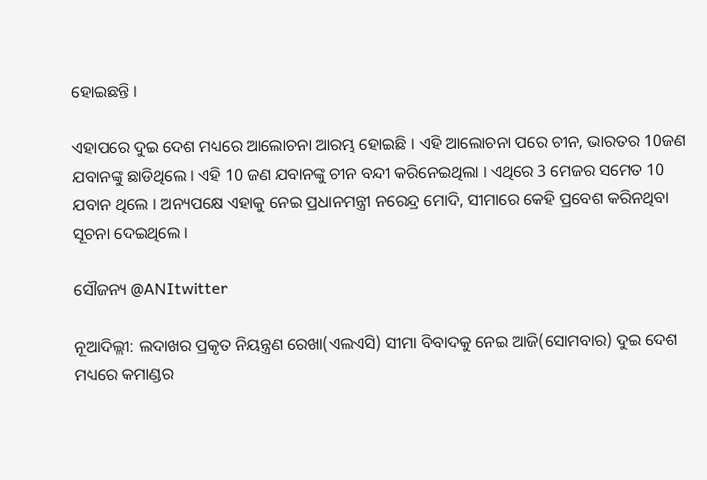ହୋଇଛନ୍ତି ।

ଏହାପରେ ଦୁଇ ଦେଶ ମଧ୍ୟରେ ଆଲୋଚନା ଆରମ୍ଭ ହୋଇଛି । ଏହି ଆଲୋଚନା ପରେ ଚୀନ, ଭାରତର 10ଜଣ ଯବାନଙ୍କୁ ଛାଡିଥିଲେ । ଏହି 10 ଜଣ ଯବାନଙ୍କୁ ଚୀନ ବନ୍ଦୀ କରିନେଇଥିଲା । ଏଥିରେ 3 ମେଜର ସମେତ 10 ଯବାନ ଥିଲେ । ଅନ୍ୟପକ୍ଷେ ଏହାକୁ ନେଇ ପ୍ରଧାନମନ୍ତ୍ରୀ ନରେନ୍ଦ୍ର ମୋଦି, ସୀମାରେ କେହି ପ୍ରବେଶ କରିନଥିବା ସୂଚନା ଦେଇଥିଲେ ।

ସୌଜନ୍ୟ @ANItwitter

ନୂଆଦିଲ୍ଲୀ: ଲଦାଖର ପ୍ରକୃତ ନିୟନ୍ତ୍ରଣ ରେଖା(ଏଲଏସି) ସୀମା ବିବାଦକୁ ନେଇ ଆଜି(ସୋମବାର) ଦୁଇ ଦେଶ ମଧ୍ୟରେ କମାଣ୍ଡର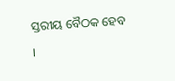ସ୍ତରୀୟ ବୈଠକ ହେବ ।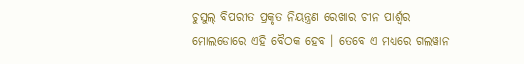ଚୁସୁଲ୍ ବିପରୀତ ପ୍ରକୃତ ନିୟନ୍ତ୍ରଣ ରେଖାର ଚୀନ ପାର୍ଶ୍ବର ମୋଲଡୋରେ ଏହି ବୈଠକ ହେବ । ତେବେ ଏ ମଧ୍ୟରେ ଗଲୱାନ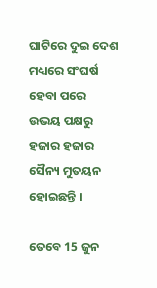ଘାଟିରେ ଦୁଇ ଦେଶ ମଧ୍ୟରେ ସଂଘର୍ଷ ହେବା ପରେ ଉଭୟ ପକ୍ଷରୁ ହଜାର ହଜାର ସୈନ୍ୟ ମୁତୟନ ହୋଇଛନ୍ତି ।

ତେବେ 15 ଜୁନ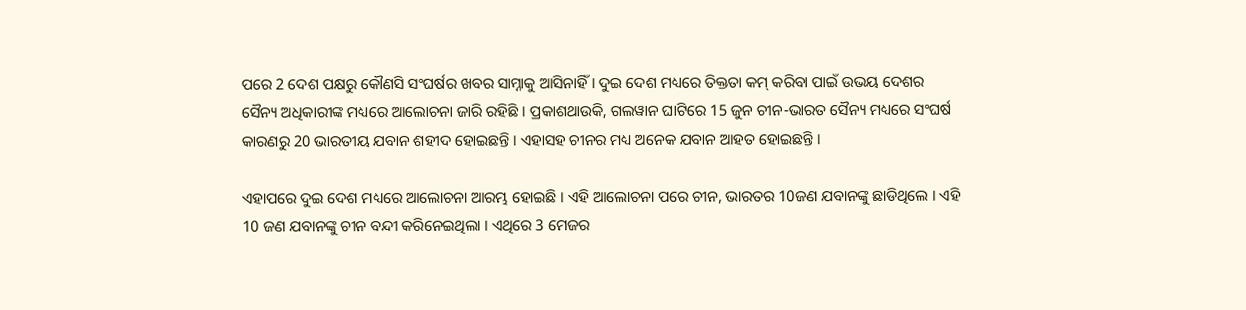ପରେ 2 ଦେଶ ପକ୍ଷରୁ କୌଣସି ସଂଘର୍ଷର ଖବର ସାମ୍ନାକୁ ଆସିନାହିଁ । ଦୁଇ ଦେଶ ମଧ୍ୟରେ ତିକ୍ତତା କମ୍ କରିବା ପାଇଁ ଉଭୟ ଦେଶର ସୈନ୍ୟ ଅଧିକାରୀଙ୍କ ମଧ୍ୟରେ ଆଲୋଚନା ଜାରି ରହିଛି । ପ୍ରକାଶଥାଉକି, ଗଲୱାନ ଘାଟିରେ 15 ଜୁନ ଚୀନ-ଭାରତ ସୈନ୍ୟ ମଧ୍ୟରେ ସଂଘର୍ଷ କାରଣରୁ 20 ଭାରତୀୟ ଯବାନ ଶହୀଦ ହୋଇଛନ୍ତି । ଏହାସହ ଚୀନର ମଧ୍ୟ ଅନେକ ଯବାନ ଆହତ ହୋଇଛନ୍ତି ।

ଏହାପରେ ଦୁଇ ଦେଶ ମଧ୍ୟରେ ଆଲୋଚନା ଆରମ୍ଭ ହୋଇଛି । ଏହି ଆଲୋଚନା ପରେ ଚୀନ, ଭାରତର 10ଜଣ ଯବାନଙ୍କୁ ଛାଡିଥିଲେ । ଏହି 10 ଜଣ ଯବାନଙ୍କୁ ଚୀନ ବନ୍ଦୀ କରିନେଇଥିଲା । ଏଥିରେ 3 ମେଜର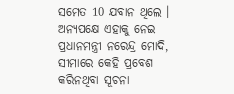ସମେତ 10 ଯବାନ ଥିଲେ । ଅନ୍ୟପକ୍ଷେ ଏହାକୁ ନେଇ ପ୍ରଧାନମନ୍ତ୍ରୀ ନରେନ୍ଦ୍ର ମୋଦି, ସୀମାରେ କେହି ପ୍ରବେଶ କରିନଥିବା ସୂଚନା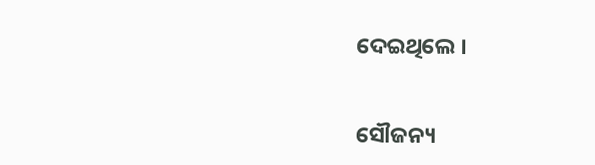ଦେଇଥିଲେ ।

ସୌଜନ୍ୟ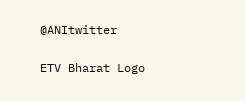@ANItwitter

ETV Bharat Logo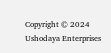Copyright © 2024 Ushodaya Enterprises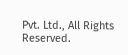Pvt. Ltd., All Rights Reserved.